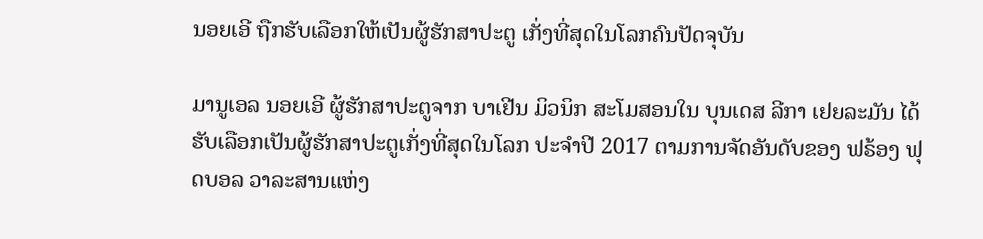ນອຍເອີ ຖືກຮັບເລືອກໃຫ້ເປັນຜູ້ຮັກສາປະຕູ ເກັ່ງທີ່ສຸດໃນໂລກຄົນປັດຈຸບັນ

ມານູເອລ ນອຍເອີ ຜູ້ຮັກສາປະຕູຈາກ ບາເຢີນ ມິວນິກ ສະໂມສອນໃນ ບຸນເດສ ລີກາ ເຢຍລະມັນ ໄດ້ຮັບເລືອກເປັນຜູ້ຮັກສາປະຕູເກັ່ງທີ່ສຸດໃນໂລກ ປະຈຳປີ 2017 ຕາມການຈັດອັນດັບຂອງ ຟຣ້ອງ ຟຸດບອລ ວາລະສານແຫ່ງ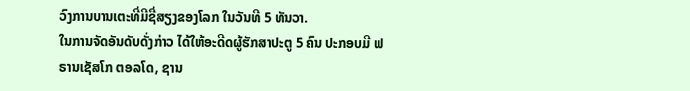ວົງການບານເຕະທີ່ມີຊື່ສຽງຂອງໂລກ ໃນວັນທີ 5 ທັນວາ.
ໃນການຈັດອັນດັບດັ່ງກ່າວ ໄດ້ໃຫ້ອະດີດຜູ້ຮັກສາປະຕູ 5 ຄົນ ປະກອບມີ ຟຣານເຊັສໂກ ຕອລໂດ, ຊານ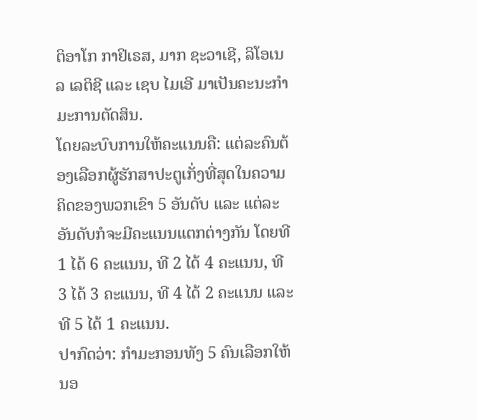ຕິອາໂກ ກາຢິເຣສ, ມາກ ຊະວາເຊີ, ລິໂອເນລ ເລຕິຊີ ແລະ ເຊບ ໄມເອີ ມາເປັນຄະນະກຳມະການຕັດສິນ.
ໂດຍລະບົບການໃຫ້ຄະແນນຄື: ແຕ່ລະຄົນຕ້ອງເລືອກຜູ້ຮັກສາປະຕູເກັ່ງທີ່ສຸດໃນຄວາມຄິດຂອງພວກເຂົາ 5 ອັນດັບ ແລະ ແຕ່ລະອັນດັບກໍຈະມີຄະແນນແຕກຕ່າງກັນ ໂດຍທີ 1 ໄດ້ 6 ຄະແນນ, ທີ 2 ໄດ້ 4 ຄະແນນ, ທີ 3 ໄດ້ 3 ຄະແນນ, ທີ 4 ໄດ້ 2 ຄະແນນ ແລະ ທີ 5 ໄດ້ 1 ຄະແນນ.
ປາກົດວ່າ: ກຳມະກອນທັງ 5 ຄົນເລືອກໃຫ້ ນອ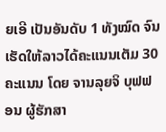ຍເອີ ເປັນອັນດັບ 1 ທັງໝົດ ຈົນເຮັດໃຫ້ລາວໄດ້ຄະແນນເຕັມ 30 ຄະແນນ ໂດຍ ຈານລຸຍຈິ ບຸຟຟອນ ຜູ້ຮັກສາ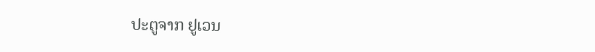ປະຕູຈາກ ຢູເວນ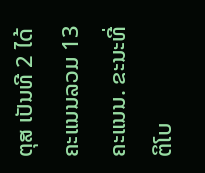ຕຸສ ເປັນທີ 2 ໄດ້ຄະແນນລວມ 13 ຄະແນນ. ຂະນະທີ່ ຕິໂບ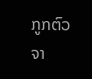ກູກຕົວ ຈາ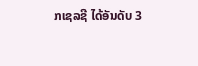ກເຊລຊີ ໄດ້ອັນດັບ 3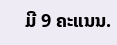ມີ 9 ຄະແນນ.